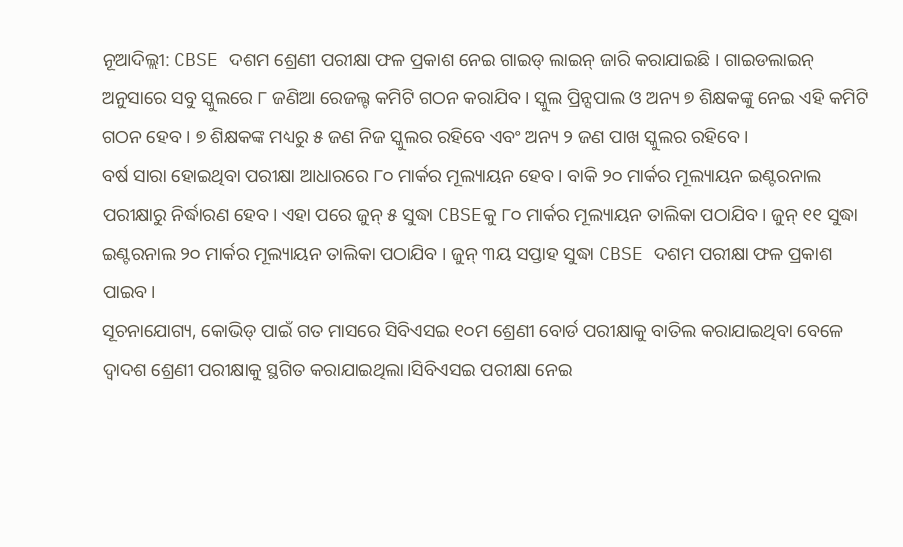ନୂଆଦିଲ୍ଲୀ: CBSE ଦଶମ ଶ୍ରେଣୀ ପରୀକ୍ଷା ଫଳ ପ୍ରକାଶ ନେଇ ଗାଇଡ୍ ଲାଇନ୍ ଜାରି କରାଯାଇଛି । ଗାଇଡଲାଇନ୍ ଅନୁସାରେ ସବୁ ସ୍କୁଲରେ ୮ ଜଣିଆ ରେଜଲ୍ଟ କମିଟି ଗଠନ କରାଯିବ। ସ୍କୁଲ ପ୍ରିନ୍ସପାଲ ଓ ଅନ୍ୟ ୭ ଶିକ୍ଷକଙ୍କୁ ନେଇ ଏହି କମିଟି ଗଠନ ହେବ । ୭ ଶିକ୍ଷକଙ୍କ ମଧ୍ୟରୁ ୫ ଜଣ ନିଜ ସ୍କୁଲର ରହିବେ ଏବଂ ଅନ୍ୟ ୨ ଜଣ ପାଖ ସ୍କୁଲର ରହିବେ।
ବର୍ଷ ସାରା ହୋଇଥିବା ପରୀକ୍ଷା ଆଧାରରେ ୮୦ ମାର୍କର ମୂଲ୍ୟାୟନ ହେବ। ବାକି ୨୦ ମାର୍କର ମୂଲ୍ୟାୟନ ଇଣ୍ଟରନାଲ ପରୀକ୍ଷାରୁ ନିର୍ଦ୍ଧାରଣ ହେବ। ଏହା ପରେ ଜୁନ୍ ୫ ସୁଦ୍ଧା CBSEକୁ ୮୦ ମାର୍କର ମୂଲ୍ୟାୟନ ତାଲିକା ପଠାଯିବ। ଜୁନ୍ ୧୧ ସୁଦ୍ଧା ଇଣ୍ଟରନାଲ ୨୦ ମାର୍କର ମୂଲ୍ୟାୟନ ତାଲିକା ପଠାଯିବ । ଜୁନ୍ ୩ୟ ସପ୍ତାହ ସୁଦ୍ଧା CBSE ଦଶମ ପରୀକ୍ଷା ଫଳ ପ୍ରକାଶ ପାଇବ।
ସୂଚନାଯୋଗ୍ୟ, କୋଭିଡ୍ ପାଇଁ ଗତ ମାସରେ ସିବିଏସଇ ୧୦ମ ଶ୍ରେଣୀ ବୋର୍ଡ ପରୀକ୍ଷାକୁ ବାତିଲ କରାଯାଇଥିବା ବେଳେ ଦ୍ୱାଦଶ ଶ୍ରେଣୀ ପରୀକ୍ଷାକୁ ସ୍ଥଗିତ କରାଯାଇଥିଲା।ସିବିଏସଇ ପରୀକ୍ଷା ନେଇ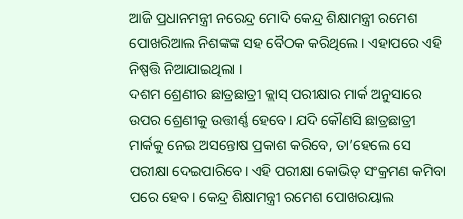ଆଜି ପ୍ରଧାନମନ୍ତ୍ରୀ ନରେନ୍ଦ୍ର ମୋଦି କେନ୍ଦ୍ର ଶିକ୍ଷାମନ୍ତ୍ରୀ ରମେଶ ପୋଖରିଆଲ ନିଶଙ୍କଙ୍କ ସହ ବୈଠକ କରିଥିଲେ। ଏହାପରେ ଏହି ନିଷ୍ପତ୍ତି ନିଆଯାଇଥିଲା ।
ଦଶମ ଶ୍ରେଣୀର ଛାତ୍ରଛାତ୍ରୀ କ୍ଲାସ୍ ପରୀକ୍ଷାର ମାର୍କ ଅନୁସାରେ ଉପର ଶ୍ରେଣୀକୁ ଉତ୍ତୀର୍ଣ୍ଣ ହେବେ। ଯଦି କୌଣସି ଛାତ୍ରଛାତ୍ରୀ ମାର୍କକୁ ନେଇ ଅସନ୍ତୋଷ ପ୍ରକାଶ କରିବେ, ତା’ହେଲେ ସେ ପରୀକ୍ଷା ଦେଇପାରିବେ। ଏହି ପରୀକ୍ଷା କୋଭିଡ୍ ସଂକ୍ରମଣ କମିବା ପରେ ହେବ। କେନ୍ଦ୍ର ଶିକ୍ଷାମନ୍ତ୍ରୀ ରମେଶ ପୋଖରୟାଲ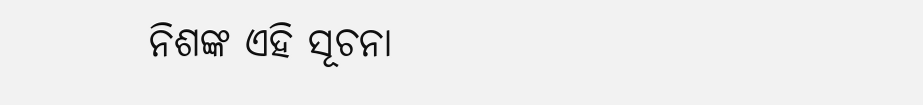ନିଶଙ୍କ ଏହି ସୂଚନା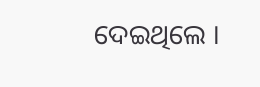ଦେଇଥିଲେ ।